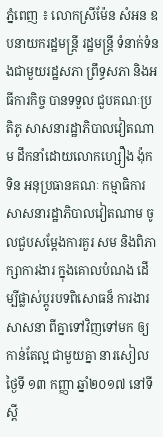ភ្នំពេញ ៖ លោកស្រីម៉ែន សំអន ឧបនាយករដ្ឋមន្ដ្រី រដ្ឋមន្ដ្រី ទំនាក់ទំនងជាមួយរដ្ឋសភា ព្រឹទ្ធសភា និងអធីការកិច្ច បានទទួល ជួបគណៈប្រតិភូ សាសនារដ្ឋាភិបាលវៀតណាម ដឹកនាំដោយលោកហ្សឿង ង៉ុកទិន អនុប្រធានគណៈ កម្មាធិការសាសនារដ្ឋាភិបាលវៀតណាម ចូលជួបសម្តែងការគួរ សម និងពិភាក្សាការងារ ក្នុងគោលបំណង ដើម្បីផ្លាស់ប្ដូរបទពិសោធន៏ ការងារសាសនា ពីគ្នាទៅវិញទៅមក ឲ្យកាន់តែល្អ ជាមួយគ្នា នារសៀលថ្ងៃទី ១៣ កញ្ញា ឆ្នាំ២០១៧ នៅទីស្ដី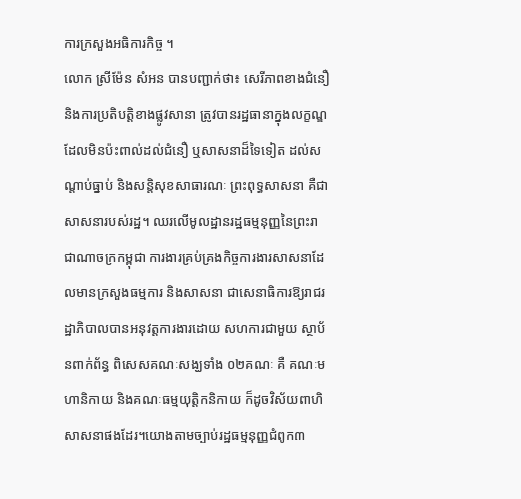ការក្រសួងអធិការកិច្ច ។
លោក ស្រីម៉ែន សំអន បានបញ្ជាក់ថា៖ សេរីភាពខាងជំនឿ និងការប្រតិបត្តិខាងផ្លូវសានា ត្រូវបានរដ្ឋធានាក្នុងលក្ខណ្ឌដែលមិនប៉ះពាល់ដល់ជំនឿ ឬសាសនាដ៏ទៃទៀត ដល់សណ្តាប់ធ្នាប់ និងសន្តិសុខសាធារណៈ ព្រះពុទ្ធសាសនា គឺជាសាសនារបស់រដ្ឋ។ ឈរលើមូលដ្ឋានរដ្ឋធម្មនុញ្ញនៃព្រះរាជាណាចក្រកម្ពុជា ការងារគ្រប់គ្រងកិច្ចការងារសាសនាដែលមានក្រសួងធម្មការ និងសាសនា ជាសេនាធិការឱ្យរាជរដ្ឋាភិបាលបានអនុវត្តការងារដោយ សហការជាមួយ ស្ថាប័នពាក់ព័ន្ធ ពិសេសគណៈសង្ឃទាំង ០២គណៈ គឺ គណៈមហានិកាយ និងគណៈធម្មយុត្តិកនិកាយ ក៏ដូចវិស័យពាហិសាសនាផងដែរ។យោងតាមច្បាប់រដ្ឋធម្មនុញ្ញជំពូក៣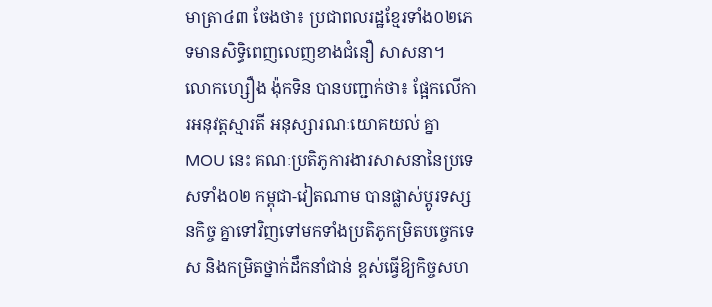មាត្រា៤៣ ចែងថា៖ ប្រជាពលរដ្ឋខ្មែរទាំង០២ភេទមានសិទ្ធិពេញលេញខាងជំនឿ សាសនា។
លោកហ្សឿង ង៉ុកទិន បានបញ្ជាក់ថា៖ ផ្អែកលើការអនុវត្តស្មារតី អនុស្សារណៈយោគយល់ គ្នា MOU នេះ គណៈប្រតិភូការងារសាសនានៃប្រទេសទាំង០២ កម្ពុជា-វៀតណាម បានផ្លាស់ប្តូរទស្សនកិច្ច គ្នាទៅវិញទៅមកទាំងប្រតិភូកម្រិតបច្ចេកទេស និងកម្រិតថ្នាក់ដឹកនាំជាន់ ខ្ពស់ធ្វើឱ្យកិច្ចសហ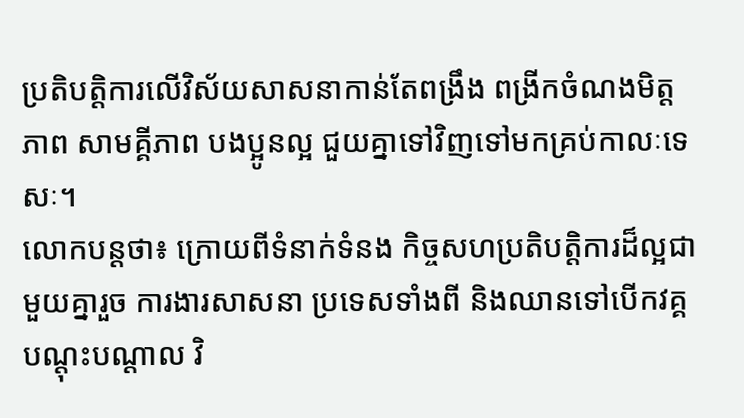ប្រតិបត្តិការលើវិស័យសាសនាកាន់តែពង្រឹង ពង្រីកចំណងមិត្តភាព សាមគ្គីភាព បងប្អូនល្អ ជួយគ្នាទៅវិញទៅមកគ្រប់កាលៈទេសៈ។
លោកបន្ដថា៖ ក្រោយពីទំនាក់ទំនង កិច្ចសហប្រតិបត្ដិការដ៏ល្អជាមួយគ្នារួច ការងារសាសនា ប្រទេសទាំងពី និងឈានទៅបើកវគ្គបណ្ដុះបណ្ដាល វិ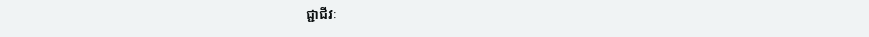ជ្ជាជីវៈ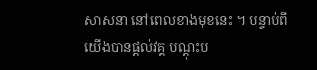សាសនា នៅពេលខាងមុខនេះ ។ បន្ទាប់ពីយើងបានផ្ដល់វគ្គ បណ្ដុះប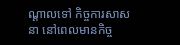ណ្ដាលទៅ កិច្ចការសាសនា នៅពេលមានកិច្ច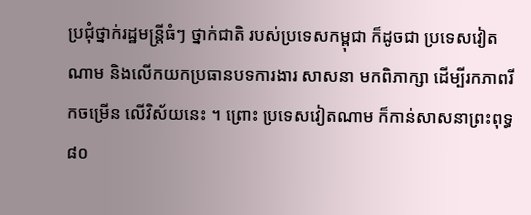ប្រជុំថ្នាក់រដ្ឋមន្ដ្រីធំៗ ថ្នាក់ជាតិ របស់ប្រទេសកម្ពុជា ក៏ដូចជា ប្រទេសវៀតណាម និងលើកយកប្រធានបទការងារ សាសនា មកពិភាក្សា ដើម្បីរកភាពរីកចម្រើន លើវិស័យនេះ ។ ព្រោះ ប្រទេសវៀតណាម ក៏កាន់សាសនាព្រះពុទ្ធ៨០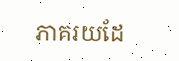ភាគរយដែ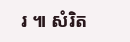រ ៕ សំរិត